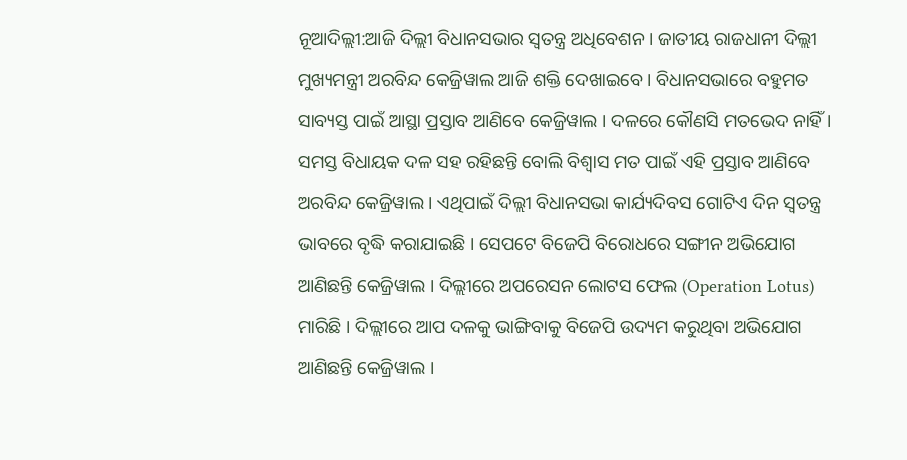ନୂଆଦିଲ୍ଲୀ:ଆଜି ଦିଲ୍ଲୀ ବିଧାନସଭାର ସ୍ବତନ୍ତ୍ର ଅଧିବେଶନ । ଜାତୀୟ ରାଜଧାନୀ ଦିଲ୍ଲୀ ମୁଖ୍ୟମନ୍ତ୍ରୀ ଅରବିନ୍ଦ କେଜ୍ରିୱାଲ ଆଜି ଶକ୍ତି ଦେଖାଇବେ । ବିଧାନସଭାରେ ବହୁମତ ସାବ୍ୟସ୍ତ ପାଇଁ ଆସ୍ଥା ପ୍ରସ୍ତାବ ଆଣିବେ କେଜ୍ରିୱାଲ । ଦଳରେ କୌଣସି ମତଭେଦ ନାହିଁ । ସମସ୍ତ ବିଧାୟକ ଦଳ ସହ ରହିଛନ୍ତି ବୋଲି ବିଶ୍ବାସ ମତ ପାଇଁ ଏହି ପ୍ରସ୍ତାବ ଆଣିବେ ଅରବିନ୍ଦ କେଜ୍ରିୱାଲ । ଏଥିପାଇଁ ଦିଲ୍ଲୀ ବିଧାନସଭା କାର୍ଯ୍ୟଦିବସ ଗୋଟିଏ ଦିନ ସ୍ବତନ୍ତ୍ର ଭାବରେ ବୃଦ୍ଧି କରାଯାଇଛି । ସେପଟେ ବିଜେପି ବିରୋଧରେ ସଙ୍ଗୀନ ଅଭିଯୋଗ ଆଣିଛନ୍ତି କେଜ୍ରିୱାଲ । ଦିଲ୍ଲୀରେ ଅପରେସନ ଲୋଟସ ଫେଲ (Operation Lotus) ମାରିଛି । ଦିଲ୍ଲୀରେ ଆପ ଦଳକୁ ଭାଙ୍ଗିବାକୁ ବିଜେପି ଉଦ୍ୟମ କରୁଥିବା ଅଭିଯୋଗ ଆଣିଛନ୍ତି କେଜ୍ରିୱାଲ ।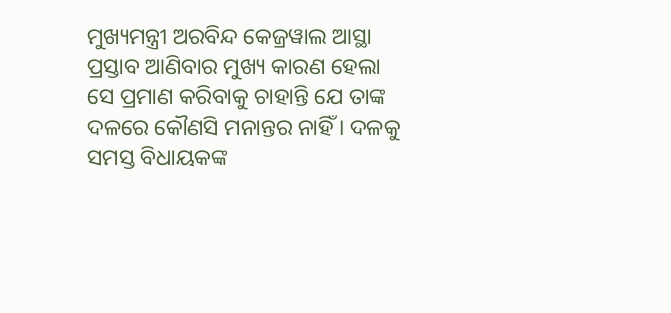ମୁଖ୍ୟମନ୍ତ୍ରୀ ଅରବିନ୍ଦ କେଜ୍ରୱାଲ ଆସ୍ଥା ପ୍ରସ୍ତାବ ଆଣିବାର ମୁଖ୍ୟ କାରଣ ହେଲା ସେ ପ୍ରମାଣ କରିବାକୁ ଚାହାନ୍ତି ଯେ ତାଙ୍କ ଦଳରେ କୌଣସି ମନାନ୍ତର ନାହିଁ । ଦଳକୁ ସମସ୍ତ ବିଧାୟକଙ୍କ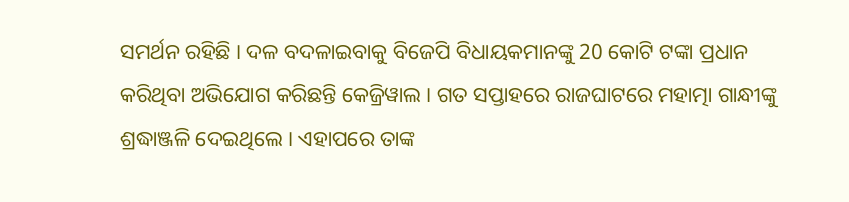ସମର୍ଥନ ରହିଛି । ଦଳ ବଦଳାଇବାକୁ ବିଜେପି ବିଧାୟକମାନଙ୍କୁ 20 କୋଟି ଟଙ୍କା ପ୍ରଧାନ କରିଥିବା ଅଭିଯୋଗ କରିଛନ୍ତି କେଜ୍ରିୱାଲ । ଗତ ସପ୍ତାହରେ ରାଜଘାଟରେ ମହାତ୍ମା ଗାନ୍ଧୀଙ୍କୁ ଶ୍ରଦ୍ଧାଞ୍ଜଳି ଦେଇଥିଲେ । ଏହାପରେ ତାଙ୍କ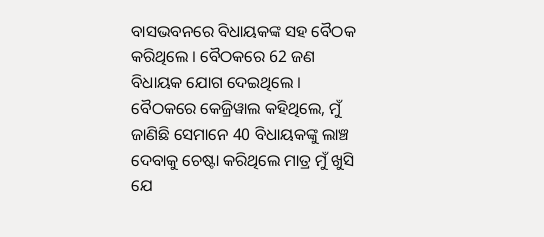ବାସଭବନରେ ବିଧାୟକଙ୍କ ସହ ବୈଠକ କରିଥିଲେ । ବୈଠକରେ 62 ଜଣ ବିଧାୟକ ଯୋଗ ଦେଇଥିଲେ । ବୈଠକରେ କେଜ୍ରିୱାଲ କହିଥିଲେ, ମୁଁ ଜାଣିଛି ସେମାନେ 40 ବିଧାୟକଙ୍କୁ ଲାଞ୍ଚ ଦେବାକୁ ଚେଷ୍ଟା କରିଥିଲେ ମାତ୍ର ମୁଁ ଖୁସି ଯେ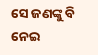ସେ ଜଣଙ୍କୁ ବି ନେଇ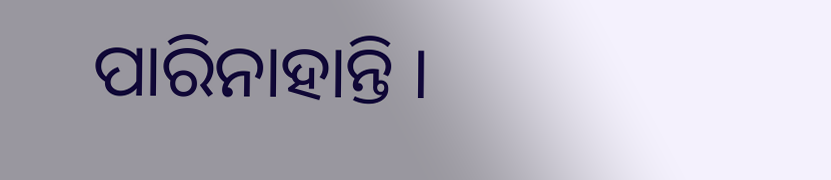ପାରିନାହାନ୍ତି ।